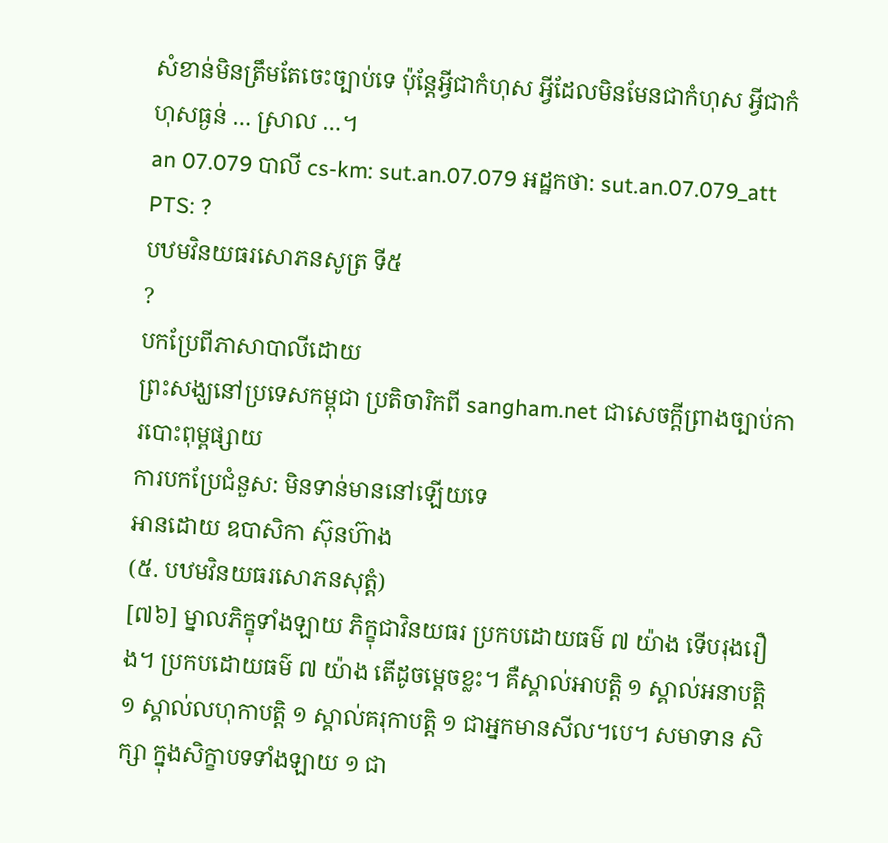សំខាន់មិនត្រឹមតែចេះច្បាប់ទេ ប៉ុន្តែអ្វីជាកំហុស អ្វីដែលមិនមែនជាកំហុស អ្វីជាកំហុសធ្ងន់ … ស្រាល …។
an 07.079 បាលី cs-km: sut.an.07.079 អដ្ឋកថា: sut.an.07.079_att PTS: ?
បឋមវិនយធរសោភនសូត្រ ទី៥
?
បកប្រែពីភាសាបាលីដោយ
ព្រះសង្ឃនៅប្រទេសកម្ពុជា ប្រតិចារិកពី sangham.net ជាសេចក្តីព្រាងច្បាប់ការបោះពុម្ពផ្សាយ
ការបកប្រែជំនួស: មិនទាន់មាននៅឡើយទេ
អានដោយ ឧបាសិកា ស៊ុនហ៊ាង
(៥. បឋមវិនយធរសោភនសុត្តំ)
[៧៦] ម្នាលភិក្ខុទាំងឡាយ ភិក្ខុជាវិនយធរ ប្រកបដោយធម៌ ៧ យ៉ាង ទើបរុងរឿង។ ប្រកបដោយធម៌ ៧ យ៉ាង តើដូចម្តេចខ្លះ។ គឺស្គាល់អាបត្តិ ១ ស្គាល់អនាបត្តិ ១ ស្គាល់លហុកាបត្តិ ១ ស្គាល់គរុកាបត្តិ ១ ជាអ្នកមានសីល។បេ។ សមាទាន សិក្សា ក្នុងសិក្ខាបទទាំងឡាយ ១ ជា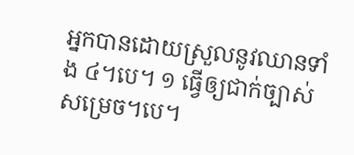អ្នកបានដោយស្រួលនូវឈានទាំង ៤។បេ។ ១ ធ្វើឲ្យជាក់ច្បាស់សម្រេច។បេ។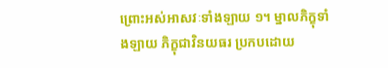ព្រោះអស់អាសវៈទាំងឡាយ ១។ ម្នាលភិក្ខុទាំងឡាយ ភិក្ខុជាវិនយធរ ប្រកបដោយ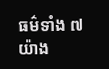ធម៌ទាំង ៧ យ៉ាង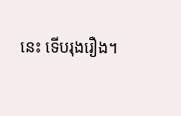នេះ ទើបរុងរឿង។